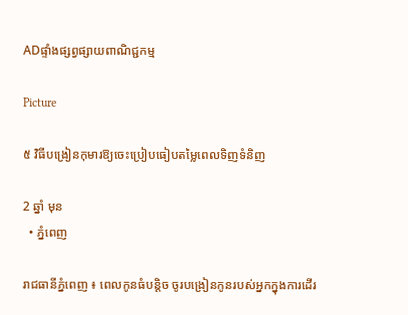ADផ្ទាំងផ្សព្វផ្សាយពាណិជ្ជកម្ម

Picture

៥ វិធីបង្រៀនកុមារឱ្យចេះប្រៀបធៀបតម្លៃពេលទិញទំនិញ

2 ឆ្នាំ មុន
  • ភ្នំពេញ

រាជធានីភ្នំពេញ ៖ ពេលកូនធំបន្តិច ចូរបង្រៀនកូនរបស់អ្នកក្នុងការដើរ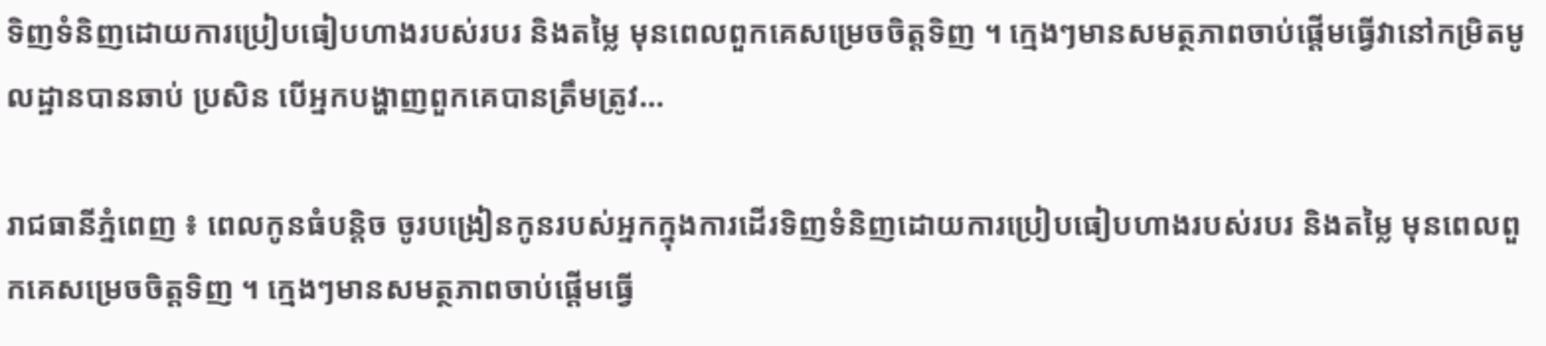ទិញទំនិញដោយការប្រៀបធៀបហាងរបស់របរ និងតម្លៃ មុនពេលពួកគេសម្រេចចិត្តទិញ ។ ក្មេងៗមានសមត្ថភាពចាប់ផ្តើមធ្វើវានៅកម្រិតមូលដ្ឋានបានឆាប់ ប្រសិន បើអ្នកបង្ហាញពួកគេបានត្រឹមត្រូវ…

រាជធានីភ្នំពេញ ៖ ពេលកូនធំបន្តិច ចូរបង្រៀនកូនរបស់អ្នកក្នុងការដើរទិញទំនិញដោយការប្រៀបធៀបហាងរបស់របរ និងតម្លៃ មុនពេលពួកគេសម្រេចចិត្តទិញ ។ ក្មេងៗមានសមត្ថភាពចាប់ផ្តើមធ្វើ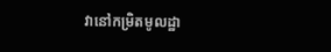វានៅកម្រិតមូលដ្ឋា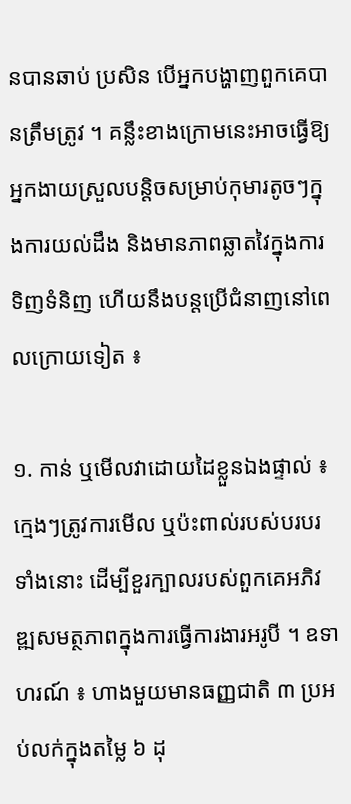នបានឆាប់ ប្រសិន បើអ្នកបង្ហាញពួកគេបានត្រឹមត្រូវ ។ គន្លឹះខាងក្រោមនេះអាចធ្វើឱ្យអ្នកងាយស្រួលបន្តិចសម្រាប់កុមារតូចៗក្នុងការយល់ដឹង និងមានភាពឆ្លាតវៃក្នុងការទិញទំនិញ ហើយនឹងបន្តប្រើជំនាញនៅពេលក្រោយទៀត ៖

១. កាន់ ឬមើលវាដោយដៃខ្លួនឯងផ្ទាល់ ៖ ក្មេងៗត្រូវការមើល ឬប៉ះពាល់របស់បរបរទាំងនោះ ដើម្បីខួរក្បាលរបស់ពួកគេអភិវឌ្ឍសមត្ថភាពក្នុងការធ្វើការងារអរូបី ។ ឧទាហរណ៍ ៖ ហាងមួយមានធញ្ញជាតិ ៣ ប្រអប់លក់ក្នុងតម្លៃ ៦ ដុ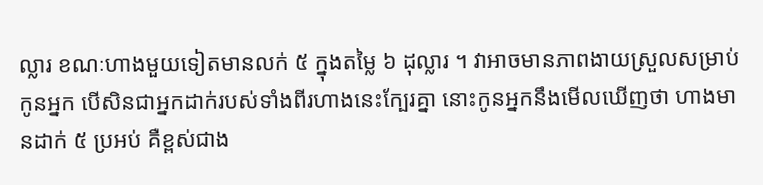ល្លារ ខណៈហាងមួយទៀតមានលក់ ៥ ក្នុងតម្លៃ ៦ ដុល្លារ ។ វាអាចមានភាពងាយស្រួលសម្រាប់កូនអ្នក បើសិនជាអ្នកដាក់របស់ទាំងពីរហាងនេះក្បែរគ្នា នោះកូនអ្នកនឹងមើលឃើញថា ហាងមានដាក់ ៥ ប្រអប់ គឺខ្ពស់ជាង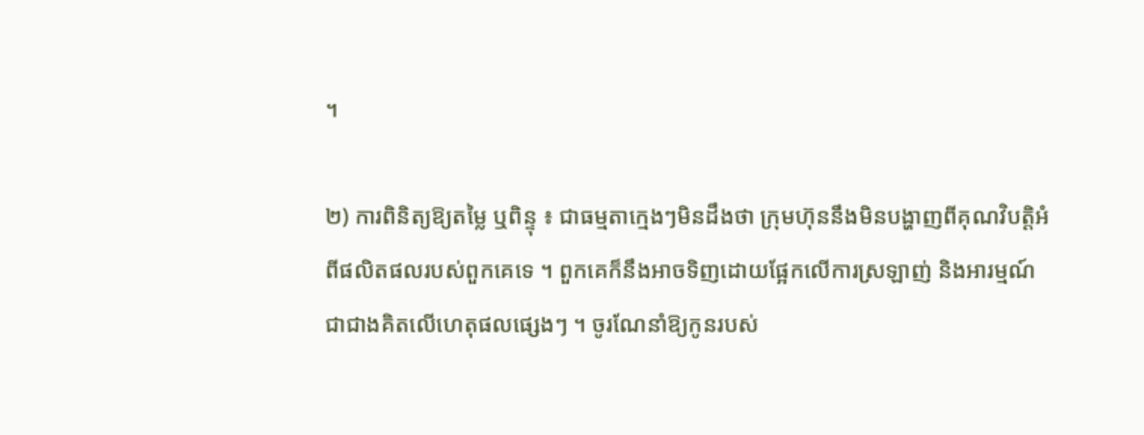។

២) ការពិនិត្យឱ្យតម្លៃ ឬពិន្ទុ ៖ ជាធម្មតាក្មេងៗមិនដឹងថា ក្រុមហ៊ុននឹងមិនបង្ហាញពីគុណវិបត្តិអំពីផលិតផលរបស់ពួកគេទេ ។ ពួកគេក៏នឹងអាចទិញដោយផ្អែកលើការស្រឡាញ់ និងអារម្មណ៍ជាជាងគិតលើហេតុផលផ្សេងៗ ។ ចូរណែនាំឱ្យកូនរបស់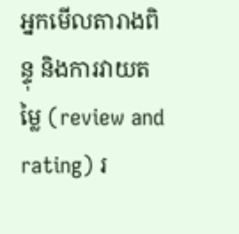អ្នកមើលតារាងពិន្ទុ និងការវាយតម្លៃ (review and rating) រ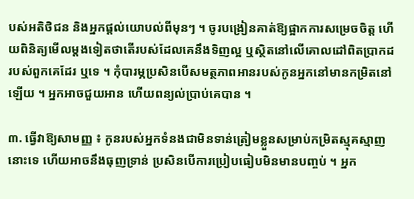បស់អតិថិជន និងអ្នកផ្តល់យោបល់ពីមុនៗ ។ ចូរបង្រៀនគាត់ឱ្យផ្អាកការសម្រេចចិត្ត ហើយពិនិត្យមើលម្តងទៀតថាតើរបស់ដែលគេនឹងទិញល្អ ឬស្ថិតនៅលើគោលដៅពិតប្រាកដរបស់ពួកគេដែរ ឬទេ ។ កុំបារម្ភប្រសិនបើសមត្ថភាពអានរបស់កូនអ្នកនៅមានកម្រិតនៅឡើយ ។ អ្នកអាចជួយអាន ហើយពន្យល់ប្រាប់គេបាន ។

៣. ធ្វើវាឱ្យសាមញ្ញ ៖ កូនរបស់អ្នកទំនងជាមិនទាន់ត្រៀមខ្លួនសម្រាប់កម្រិតស្មុគស្មាញនោះទេ ហើយអាចនឹងធុញទ្រាន់ ប្រសិនបើការប្រៀបធៀបមិនមានបញ្ចប់ ។ អ្នក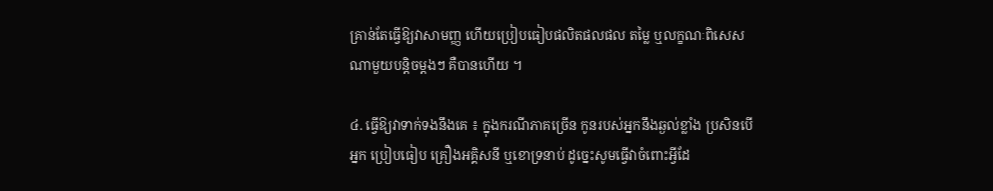គ្រាន់តែធ្វើឱ្យវាសាមញ្ញ ហើយប្រៀបធៀបផលិតផលផល តម្លៃ ឬលក្ខណៈពិសេសណាមួយបន្តិចម្តងៗ គឺបានហើយ ។

៤. ធ្វើឱ្យវាទាក់ទងនឹងគេ ៖ ក្នុងករណីភាគច្រើន កូនរបស់អ្នកនឹងឆ្ងល់ខ្លាំង ប្រសិនបើអ្នក ប្រៀបធៀប គ្រឿងអគ្គិសនី ឬខោទ្រនាប់ ដូច្នេះសូមធ្វើវាចំពោះអ្វីដែ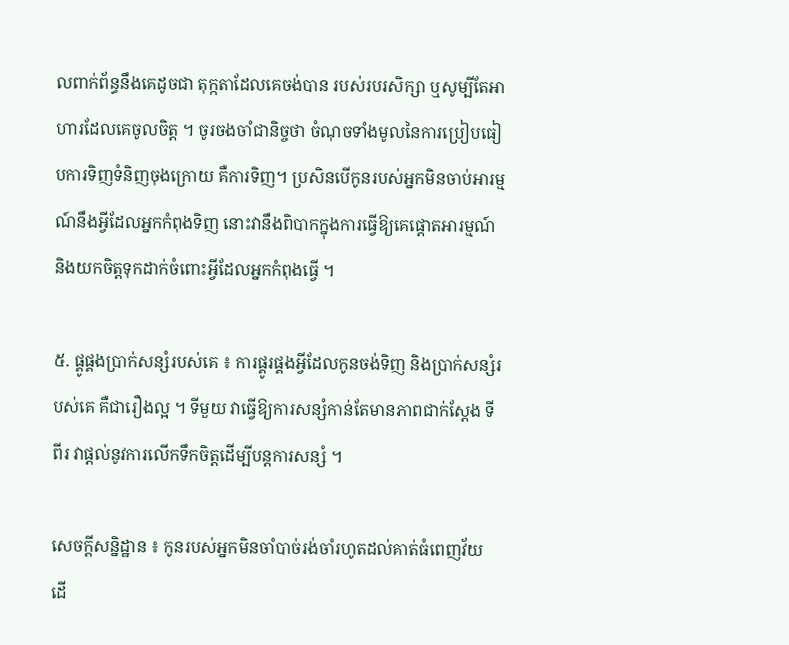លពាក់ព័ន្ធនឹងគេដូចជា តុក្កតាដែលគេចង់បាន របស់របរសិក្សា ឬសូម្បីតែអាហារដែលគេចូលចិត្ត ។ ចូរចងចាំជានិច្ចថា ចំណុចទាំងមូលនៃការប្រៀបធៀបការទិញទំនិញចុងក្រោយ គឺការទិញ។ ប្រសិនបើកូនរបស់អ្នកមិនចាប់អារម្មណ៍នឹងអ្វីដែលអ្នកកំពុងទិញ នោះវានឹងពិបាកក្នុងការធ្វើឱ្យគេផ្តោតអារម្មណ៍ និងយកចិត្តទុកដាក់ចំពោះអ្វីដែលអ្នកកំពុងធ្វើ ។

៥. ផ្គូផ្គងប្រាក់សន្សំរបស់គេ ៖ ការផ្គូរផ្គងអ្វីដែលកូនចង់ទិញ និងប្រាក់សន្សំរបស់គេ គឺជារឿងល្អ ។ ទីមួយ វាធ្វើឱ្យការសន្សំកាន់តែមានភាពជាក់ស្តែង ទីពីរ វាផ្តល់នូវការលើកទឹកចិត្តដើម្បីបន្តការសន្សំ ។

សេចក្តីសន្និដ្ឋាន ៖ កូនរបស់អ្នកមិនចាំបាច់រង់ចាំរហូតដល់គាត់ធំពេញវ័យ ដើ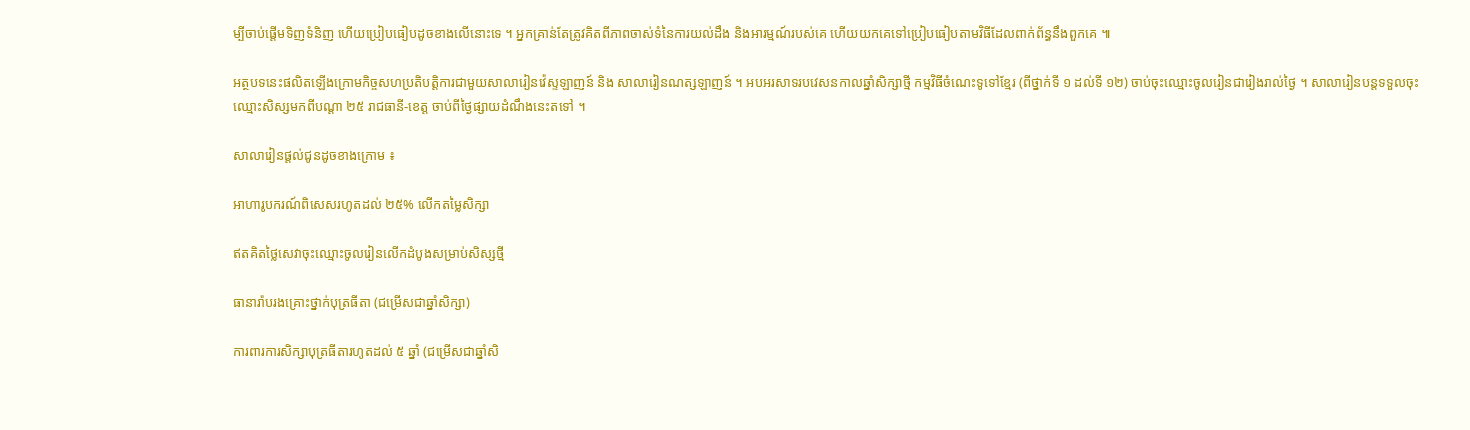ម្បីចាប់ផ្តើមទិញទំនិញ ហើយប្រៀបធៀបដូចខាងលើនោះទេ ។ អ្នកគ្រាន់តែត្រូវគិតពីភាពចាស់ទំនៃការយល់ដឹង និងអារម្មណ៍របស់គេ ហើយយកគេទៅប្រៀបធៀបតាមវិធីដែលពាក់ព័ន្ធនឹងពួកគេ ៕

អត្ថបទនេះផលិតឡើងក្រោមកិច្ចសហប្រតិបត្តិការជាមួយសាលារៀនវ៉េស្ទឡាញន៍ និង សាលារៀនណត្សឡាញន៍ ។ អបអរសាទរបវេសនកាលឆ្នាំសិក្សាថ្មី កម្មវិធីចំណេះទូទៅខ្មែរ (ពីថ្នាក់ទី ១ ដល់ទី ១២) ចាប់ចុះឈ្មោះចូលរៀនជារៀងរាល់ថ្ងៃ ។ សាលារៀនបន្តទទួលចុះឈ្មោះសិស្សមកពីបណ្តា ២៥ រាជធានី-ខេត្ត ចាប់ពីថ្ងៃផ្សាយដំណឹងនេះតទៅ ។

សាលារៀនផ្តល់ជូនដូចខាងក្រោម ៖

អាហារូបករណ៍ពិសេសរហូតដល់ ២៥% លើកតម្លៃសិក្សា

ឥតគិតថ្លៃសេវាចុះឈ្មោះចូលរៀនលើកដំបូងសម្រាប់សិស្សថ្មី

ធានារ៉ាបរងគ្រោះថ្នាក់បុត្រធីតា (ជម្រើសជាឆ្នាំសិក្សា)

ការពារការសិក្សាបុត្រធីតារហូតដល់ ៥ ឆ្នាំ (ជម្រើសជាឆ្នាំសិ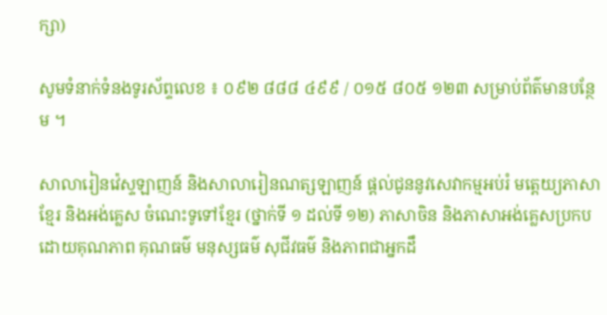ក្សា)

សូមទំនាក់ទំនងទូរស័ព្ទលេខ ៖ ០៩២ ៨៨៨ ៤៩៩ / ០១៥ ៨០៥ ១២៣ សម្រាប់ព័ត៌មានបន្ថែម ។

សាលារៀនវ៉េស្ទឡាញន៍ និងសាលារៀនណត្សឡាញន៍ ផ្តល់ជូននូវសេវាកម្មអប់រំ មត្តេយ្យភាសាខែ្មរ និងអង់គ្លេស ចំណេះទូទៅខ្មែរ (ថ្នាក់ទី ១ ដល់ទី ១២) ភាសាចិន និងភាសាអង់គ្លេសប្រកបដោយគុណភាព គុណធម៌ មនុស្សធម៌ សុជីវធម៌ និងភាពជាអ្នកដឹ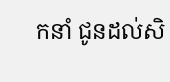កនាំ ជូនដល់សិ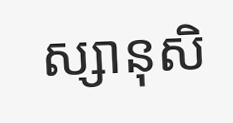ស្សានុសិ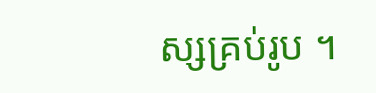ស្សគ្រប់រូប ។